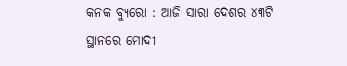କନକ ବ୍ୟୁରୋ : ଆଜି ସାରା ଦେଶର ୪୩ଟି ସ୍ଥାନରେ ମୋଦୀ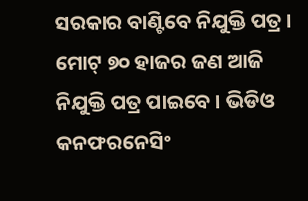ସରକାର ବାଣ୍ଟିବେ ନିଯୁକ୍ତି ପତ୍ର । ମୋଟ୍ ୭୦ ହାଜର ଜଣ ଆଜି ନିଯୁକ୍ତି ପତ୍ର ପାଇବେ । ଭିଡିଓ କନଫରନେସିଂ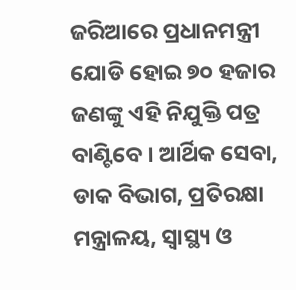ଜରିଆରେ ପ୍ରଧାନମନ୍ତ୍ରୀ ଯୋଡି ହୋଇ ୭୦ ହଜାର ଜଣଙ୍କୁ ଏହି ନିଯୁକ୍ତି ପତ୍ର ବାଣ୍ଟିବେ । ଆର୍ଥିକ ସେବା, ଡାକ ବିଭାଗ, ପ୍ରତିରକ୍ଷା ମନ୍ତ୍ରାଳୟ, ସ୍ୱାସ୍ଥ୍ୟ ଓ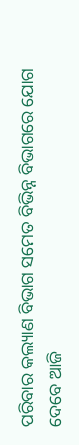ପରିବାର କଲ୍ୟାଣ ବିଭାଗ ସମେତ ବିଭିନ୍ନ ବିଭାଗରେ ଯୋଗ ଦେବେ ଆଜି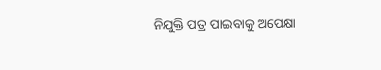ନିଯୁକ୍ତି ପତ୍ର ପାଇବାକୁ ଅପେକ୍ଷା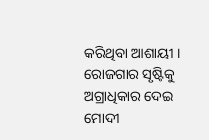କରିଥିବା ଆଶାୟୀ । ରୋଜଗାର ସୃଷ୍ଟିକୁ ଅଗ୍ରାଧିକାର ଦେଇ ମୋଦୀ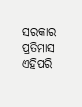ସରକାର ପ୍ରତିମାସ ଏହିପରି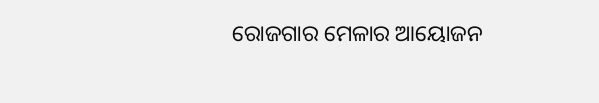ରୋଜଗାର ମେଳାର ଆୟୋଜନ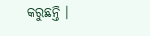କରୁଛନ୍ତି ।